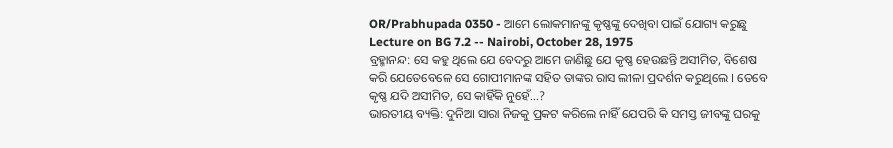OR/Prabhupada 0350 - ଆମେ ଲୋକମାନଙ୍କୁ କୃଷ୍ଣଙ୍କୁ ଦେଖିବା ପାଇଁ ଯୋଗ୍ୟ କରୁଛୁ
Lecture on BG 7.2 -- Nairobi, October 28, 1975
ବ୍ରହ୍ମାନନ୍ଦ: ସେ କହୁ ଥିଲେ ଯେ ବେଦରୁ ଆମେ ଜାଣିଛୁ ଯେ କୃଷ୍ଣ ହେଉଛନ୍ତି ଅସୀମିତ, ବିଶେଷ କରି ଯେତେବେଳେ ସେ ଗୋପୀମାନଙ୍କ ସହିତ ତାଙ୍କର ରାସ ଲୀଳା ପ୍ରଦର୍ଶନ କରୁଥିଲେ । ତେବେ କୃଷ୍ଣ ଯଦି ଅସୀମିତ, ସେ କାହିଁକି ନୁହେଁ...?
ଭାରତୀୟ ବ୍ୟକ୍ତି: ଦୁନିଆ ସାରା ନିଜକୁ ପ୍ରକଟ କରିଲେ ନାହିଁ ଯେପରି କି ସମସ୍ତ ଜୀବଙ୍କୁ ଘରକୁ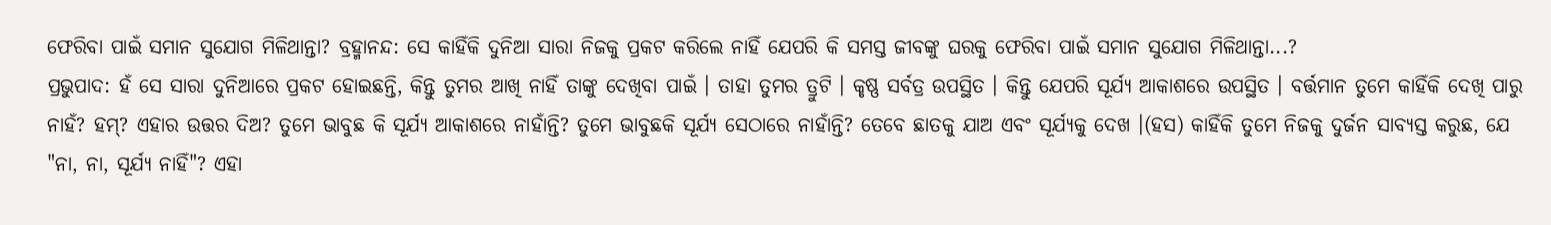ଫେରିବା ପାଇଁ ସମାନ ସୁଯୋଗ ମିଳିଥାନ୍ତା? ବ୍ରହ୍ମାନନ୍ଦ: ସେ କାହିଁକି ଦୁନିଆ ସାରା ନିଜକୁ ପ୍ରକଟ କରିଲେ ନାହିଁ ଯେପରି କି ସମସ୍ତ ଜୀବଙ୍କୁ ଘରକୁ ଫେରିବା ପାଇଁ ସମାନ ସୁଯୋଗ ମିଳିଥାନ୍ତା...?
ପ୍ରଭୁପାଦ: ହଁ ସେ ସାରା ଦୁନିଆରେ ପ୍ରକଟ ହୋଇଛନ୍ତି, କିନ୍ତୁ ତୁମର ଆଖି ନାହିଁ ତାଙ୍କୁ ଦେଖିବା ପାଇଁ । ତାହା ତୁମର ତ୍ରୁଟି । କୃଷ୍ଣ ସର୍ବତ୍ର ଉପସ୍ଥିତ । କିନ୍ତୁ ଯେପରି ସୂର୍ଯ୍ୟ ଆକାଶରେ ଉପସ୍ଥିତ । ବର୍ତ୍ତମାନ ତୁମେ କାହିଁକି ଦେଖି ପାରୁ ନାହଁ? ହମ୍? ଏହାର ଉତ୍ତର ଦିଅ? ତୁମେ ଭାବୁଛ କି ସୂର୍ଯ୍ୟ ଆକାଶରେ ନାହାଁନ୍ତି? ତୁମେ ଭାବୁଛକି ସୂର୍ଯ୍ୟ ସେଠାରେ ନାହାଁନ୍ତି? ତେବେ ଛାତକୁ ଯାଅ ଏବଂ ସୂର୍ଯ୍ୟକୁ ଦେଖ ।(ହସ) କାହିଁକି ତୁମେ ନିଜକୁ ଦୁର୍ଜନ ସାବ୍ୟସ୍ତ କରୁଛ, ଯେ "ନା, ନା, ସୂର୍ଯ୍ୟ ନାହିଁ"? ଏହା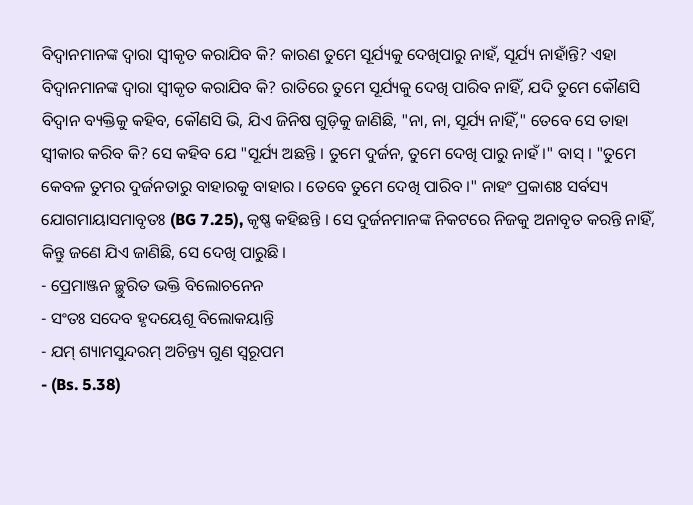ବିଦ୍ଵାନମାନଙ୍କ ଦ୍ଵାରା ସ୍ଵୀକୃତ କରାଯିବ କି? କାରଣ ତୁମେ ସୂର୍ଯ୍ୟକୁ ଦେଖିପାରୁ ନାହଁ, ସୂର୍ଯ୍ୟ ନାହାଁନ୍ତି? ଏହା ବିଦ୍ଵାନମାନଙ୍କ ଦ୍ଵାରା ସ୍ଵୀକୃତ କରାଯିବ କି? ରାତିରେ ତୁମେ ସୂର୍ଯ୍ୟକୁ ଦେଖି ପାରିବ ନାହିଁ, ଯଦି ତୁମେ କୌଣସି ବିଦ୍ଵାନ ବ୍ୟକ୍ତିକୁ କହିବ, କୌଣସି ଭି, ଯିଏ ଜିନିଷ ଗୁଡ଼ିକୁ ଜାଣିଛି, "ନା, ନା, ସୂର୍ଯ୍ୟ ନାହିଁ," ତେବେ ସେ ତାହା ସ୍ଵୀକାର କରିବ କି? ସେ କହିବ ଯେ "ସୂର୍ଯ୍ୟ ଅଛନ୍ତି । ତୁମେ ଦୁର୍ଜନ, ତୁମେ ଦେଖି ପାରୁ ନାହଁ ।" ବାସ୍ । "ତୁମେ କେବଳ ତୁମର ଦୁର୍ଜନତାରୁ ବାହାରକୁ ବାହାର । ତେବେ ତୁମେ ଦେଖି ପାରିବ ।" ନାହଂ ପ୍ରକାଶଃ ସର୍ବସ୍ୟ ଯୋଗମାୟାସମାବୃତଃ (BG 7.25), କୃଷ୍ଣ କହିଛନ୍ତି । ସେ ଦୁର୍ଜନମାନଙ୍କ ନିକଟରେ ନିଜକୁ ଅନାବୃତ କରନ୍ତି ନାହିଁ, କିନ୍ତୁ ଜଣେ ଯିଏ ଜାଣିଛି, ସେ ଦେଖି ପାରୁଛି ।
- ପ୍ରେମାଞ୍ଜନ ଚ୍ଛୁରିତ ଭକ୍ତି ବିଲୋଚନେନ
- ସଂତଃ ସଦେବ ହୃଦୟେଶୂ ବିଲୋକୟାନ୍ତି
- ଯମ୍ ଶ୍ୟାମସୁନ୍ଦରମ୍ ଅଚିନ୍ତ୍ୟ ଗୁଣ ସ୍ଵରୂପମ
- (Bs. 5.38)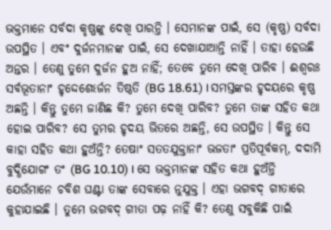ଭକ୍ତମାନେ ସର୍ବଦା କୃଷ୍ଣଙ୍କୁ ଦେଖି ପାରନ୍ତି । ସେମାନଙ୍କ ପାଇଁ, ସେ (କୃଷ୍ଣ) ସର୍ବଦା ଉପସ୍ଥିତ । ଏବଂ ଦୁର୍ଜନମାନଙ୍କ ପାଇଁ, ସେ ଦେଖାଯାଆନ୍ତି ନାହିଁ । ତାହା ହେଉଛି ଅନ୍ତର । ତେଣୁ ତୁମେ ଦୁର୍ଜନ ହୁଅ ନାହିଁ; ତେବେ ତୁମେ ଦେଖି ପାରିବ । ଈଶ୍ଵରଃ ସର୍ବଭୂତାନାଂ ହୃଦ୍ଦେଶେଽର୍ଜନ ତିଷ୍ଠତି (BG 18.61) । ସମସ୍ତଙ୍କର ହୃଦୟରେ କୃଷ୍ଣ ଅଛନ୍ତି । କିନ୍ତୁ ତୁମେ ଜାଣିଛ କି? ତୁମେ ଦେଖି ପାରିବ? ତୁମେ ତାଙ୍କ ସହିତ କଥା ହୋଇ ପାରିବ? ସେ ତୁମର ହୃଦୟ ଭିତରେ ଅଛନ୍ତି, ସେ ଉପସ୍ଥିତ । କିନ୍ତୁ ସେ କାହା ସହିତ କଥା ହୁଅଁନ୍ତି? ତେଷାଂ ସତତଯୁକ୍ତାନାଂ ଭଜତାଂ ପ୍ରତିପୂର୍ବକମ୍, ଦଦାମି ବୁଦ୍ଧିଯୋଗଂ ତଂ (BG 10.10) । ସେ ଭକ୍ତମାନଙ୍କ ସହିତ କଥା ହୁଅଁନ୍ତି ଯେଉଁମାନେ ଚବିଶ ଘଣ୍ଟା ତାଙ୍କ ସେବାରେ ନୁଯୁକ୍ତ । ଏହା ଭଗବଦ୍ ଗୀତାରେ କୁହାଯାଇଛି । ତୁମେ ଭଗବଦ୍ ଗୀତା ପଢ଼ ନାହିଁ କି? ତେଣୁ ସବୁକିଛି ପାଇଁ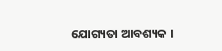ଯୋଗ୍ୟତା ଆବଶ୍ୟକ ।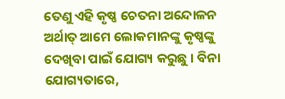ତେଣୁ ଏହି କୃଷ୍ଣ ଚେତନା ଅନ୍ଦୋଳନ ଅର୍ଥାତ୍ ଆମେ ଲୋକମାନଙ୍କୁ କୃଷ୍ଣଙ୍କୁ ଦେଖିବା ପାଇଁ ଯୋଗ୍ୟ କରୁଛୁ । ବିନା ଯୋଗ୍ୟତାରେ,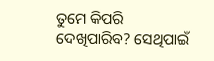ତୁମେ କିପରି ଦେଖିପାରିବ? ସେଥିପାଇଁ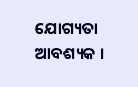ଯୋଗ୍ୟତା ଆବଶ୍ୟକ ।